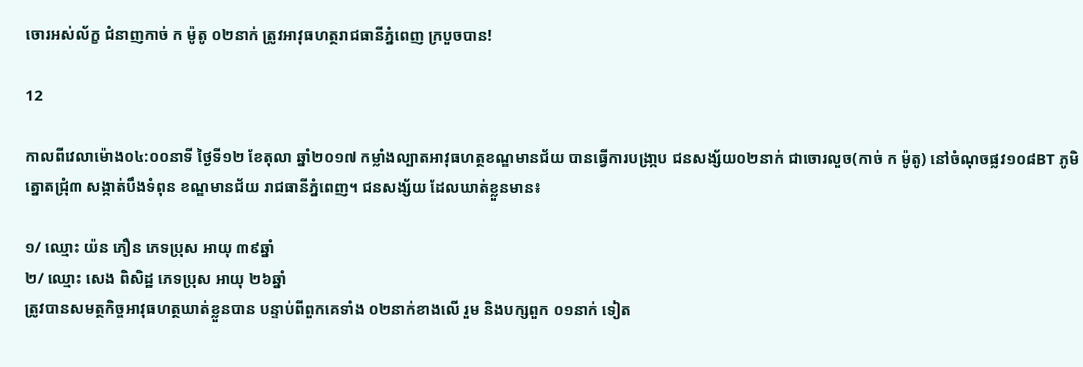ចោរអស់ល័ក្ខ ជំនាញកាច់ ក ម៉ូតូ ០២នាក់ ត្រូវអាវុធហត្ថរាជធានីភ្នំពេញ ក្របួចបាន!

12

កាលពីវេលាម៉ោង០៤:០០នាទី ថ្ងៃទី១២ ខែតុលា ឆ្នាំ២០១៧ កម្លាំងល្បាតអាវុធហត្ថខណ្ឌមានជ័យ បានធ្វើការបង្រា្កប ជនសង្ស័យ០២នាក់ ជាចោរលួច(កាច់ ក ម៉ូតូ) នៅចំណុចផ្លវ១០៨BT ភូមិត្នោតជ្រុំ៣ សង្កាត់បឹងទំពុន ខណ្ឌមានជ័យ រាជធានីភ្នំពេញ។ ជនសង្ស័យ ដែលឃាត់ខ្លួនមាន៖

១/ ឈ្មោះ យ៉ន ភឿន ភេទប្រុស អាយុ ៣៩ឆ្នាំ
២/ ឈ្មោះ សេង ពិសិដ្ឋ ភេទប្រុស អាយុ ២៦ឆ្នាំ
ត្រូវបានសមត្ថកិច្ចអាវុធហត្ថឃាត់ខ្លួនបាន បន្ទាប់ពីពួកគេទាំង ០២នាក់ខាងលើ រួម និងបក្សពួក ០១នាក់ ទៀត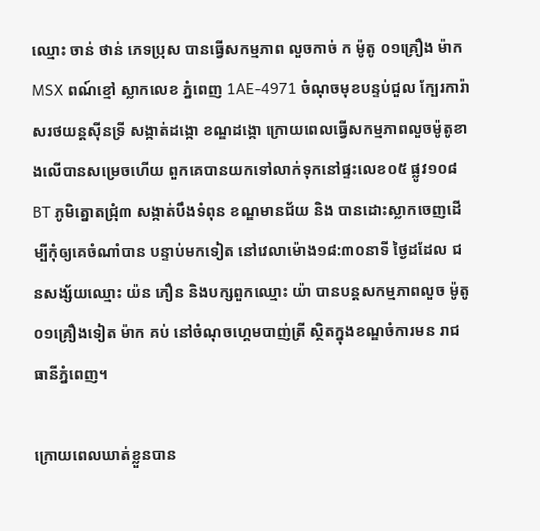ឈ្មោះ ចាន់ ថាន់ ភេទប្រុស បានធ្វើសកម្មភាព លួចកាច់ ក ម៉ូតូ ០១គ្រឿង ម៉ាក MSX ពណ៍ខ្មៅ ស្លាកលេខ ភ្នំពេញ 1AE-4971 ចំណុចមុខបន្ទប់ជួល ក្បែរការ៉ាសរថយន្តស៊ីនទ្រី សង្កាត់ដង្កោ ខណ្ឌដង្កោ ក្រោយពេលធ្វើសកម្មភាពលួចម៉ូតូខាងលើបានសម្រេចហើយ ពួកគេបានយកទៅលាក់ទុកនៅផ្ទះលេខ០៥ ផ្លូវ១០៨BT ភូមិត្នោតជ្រុំ៣ សង្កាត់បឹងទំពុន ខណ្ឌមានជ័យ និង បានដោះស្លាកចេញដើម្បីកុំឲ្យគេចំណាំបាន បន្ទាប់មកទៀត នៅវេលាម៉ោង១៨:៣០នាទី ថ្ងៃដដែល ជនសង្ស័យឈ្មោះ យ៉ន ភឿន និងបក្សពួកឈ្មោះ យ៉ា បានបន្តសកម្មភាពលួច ម៉ូតូ ០១គ្រឿងទៀត ម៉ាក គប់ នៅចំណុចហ្គេមបាញ់ត្រី ស្ថិតក្នុងខណ្ឌចំការមន រាជធានីភ្នំពេញ។

ក្រោយពេលឃាត់ខ្លួនបាន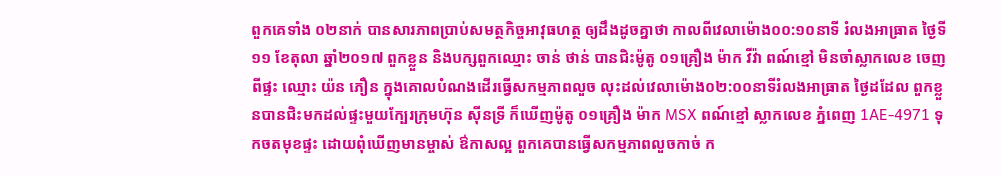ពួកគេទាំង ០២នាក់ បានសារភាពប្រាប់សមត្ថកិច្ចអាវុធហត្ថ ឲ្យដឹងដូចគ្នាថា កាលពីវេលាម៉ោង០០:១០នាទី រំលងអាធ្រាត ថ្ងៃទី១១ ខែតុលា ឆ្នាំ២០១៧ ពួកខ្លួន និងបក្សពួកឈ្មោះ ចាន់ ថាន់ បានជិះម៉ូតូ ០១គ្រឿង ម៉ាក វីវ៉ា ពណ៍ខ្មៅ មិនចាំស្លាកលេខ ចេញពីផ្ទះ ឈ្មោះ យ៉ន ភឿន ក្នុងគោលបំណងដើរធ្វើសកម្មភាពលួច លុះដល់វេលាម៉ោង០២:០០នាទីរំលងអាធ្រាត ថ្ងៃដដែល ពួកខ្លួនបានជិះមកដល់ផ្ទះមួយក្បែរក្រុមហ៊ុន ស៊ីនទ្រី ក៏ឃើញម៉ូតូ ០១គ្រឿង ម៉ាក MSX ពណ៍ខ្មៅ ស្លាកលេខ ភ្នំពេញ 1AE-4971 ទុកចតមុខផ្ទះ ដោយពុំឃើញមានម្ចាស់ ឳកាសល្អ ពួកគេបានធ្វើសកម្មភាពលួចកាច់ ក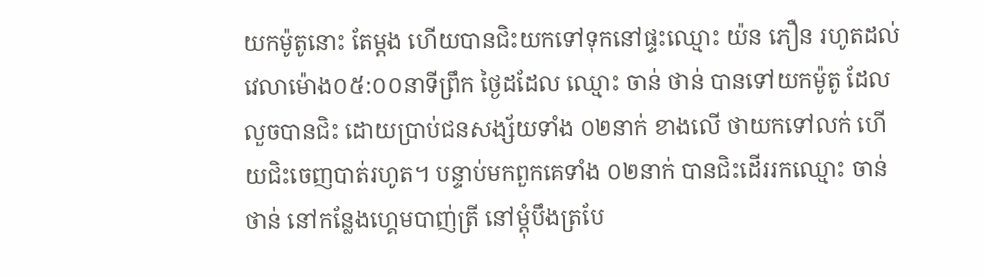យកម៉ូតូនោះ តែម្តង ហើយបានជិះយកទៅទុកនៅផ្ទះឈ្មោះ យ៉ន ភឿន រហូតដល់វេលាម៉ោង០៥:០០នាទីព្រឹក ថ្ងៃដដែល ឈ្មោះ ចាន់ ថាន់ បានទៅយកម៉ូតូ ដែលលួចបានជិះ ដោយប្រាប់ជនសង្ស័យទាំង ០២នាក់ ខាងលើ ថាយកទៅលក់ ហើយជិះចេញបាត់រហូត។ បន្ទាប់មកពួកគេទាំង ០២នាក់ បានជិះដើររកឈ្មោះ ចាន់ ថាន់ នៅកន្លែងហ្គេមបាញ់ត្រី នៅម្តុំបឹងត្របែ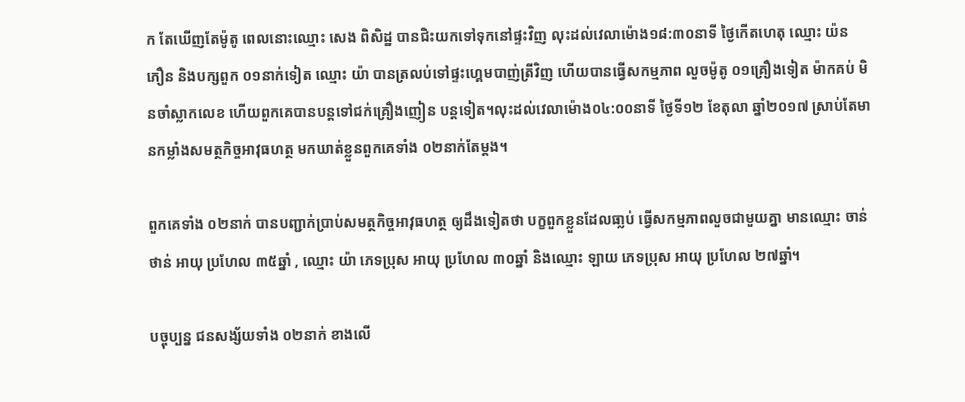ក តែឃើញតែម៉ូតូ ពេលនោះឈ្មោះ សេង ពិសិដ្ឋ បានជិះយកទៅទុកនៅផ្ទះវិញ លុះដល់វេលាម៉ោង១៨:៣០នាទី ថ្ងៃកើតហេតុ ឈ្មោះ យ៉ន ភឿន និងបក្សពួក ០១នាក់ទៀត ឈ្មោះ យ៉ា បានត្រលប់ទៅផ្ទះហ្គេមបាញ់ត្រីវិញ ហើយបានធ្វើសកម្មភាព លួចម៉ូតូ ០១គ្រឿងទៀត ម៉ាកគប់ មិនចាំស្លាកលេខ ហើយពួកគេបានបន្តទៅជក់គ្រឿងញៀន បន្តទៀត។លុះដល់វេលាម៉ោង០៤:០០នាទី ថ្ងៃទី១២ ខែតុលា ឆ្នាំ២០១៧ ស្រាប់តែមានកម្លាំងសមត្ថកិច្ចអាវុធហត្ថ មកឃាត់ខ្លួនពួកគេទាំង ០២នាក់តែម្តង។

ពួកគេទាំង ០២នាក់ បានបញ្ជាក់ប្រាប់សមត្ថកិច្ចអាវុធហត្ថ ឲ្យដឹងទៀតថា បក្ខពួកខ្លួនដែលធា្លប់ ធ្វើសកម្មភាពលួចជាមួយគ្នា មានឈ្មោះ ចាន់ ថាន់ អាយុ ប្រហែល ៣៥ឆ្នាំ , ឈ្មោះ យ៉ា ភេទប្រុស អាយុ ប្រហែល ៣០ឆ្នាំ និងឈ្មោះ ឡាយ ភេទប្រុស អាយុ ប្រហែល ២៧ឆ្នាំ។

បច្ចុប្បន្ន ជនសង្ស័យទាំង ០២នាក់ ខាងលើ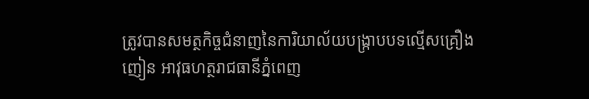ត្រូវបានសមត្ថកិច្ចជំនាញនៃការិយាល័យបង្ក្រាបបទល្មើសគ្រឿងញៀន អាវុធហត្ថរាជធានីភ្នំពេញ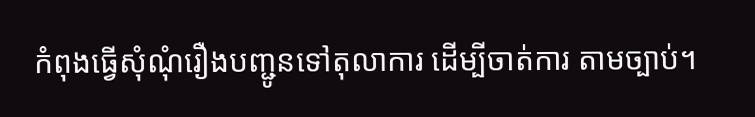កំពុងធ្វើសុំណុំរឿងបញ្ជូនទៅតុលាការ ដើម្បីចាត់ការ តាមច្បាប់។